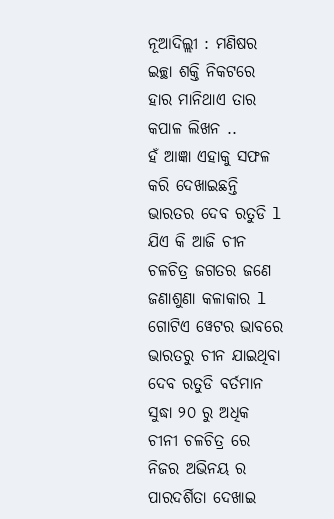ନୂଆଦିଲ୍ଲୀ : ମଣିଷର ଇଚ୍ଛା ଶକ୍ତି ନିକଟରେ ହାର ମାନିଥାଏ ତାର କପାଳ ଲିଖନ ..
ହଁ ଆଜ୍ଞା ଏହାକୁ ସଫଳ କରି ଦେଖାଇଛନ୍ତି ଭାରତର ଦେବ ରତୁଡି l ଯିଏ କି ଆଜି ଚୀନ ଚଳଚିତ୍ର ଜଗତର ଜଣେ ଜଣାଶୁଣା କଳାକାର l ଗୋଟିଏ ୱେଟର ଭାବରେ ଭାରତରୁ ଚୀନ ଯାଇଥିବା ଦେବ ରତୁଡି ବର୍ତମାନ ସୁଦ୍ଧା ୨୦ ରୁ ଅଧିକ ଚୀନୀ ଚଳଚିତ୍ର ରେ ନିଜର ଅଭିନୟ ର ପାରଦର୍ଶିତା ଦେଖାଇ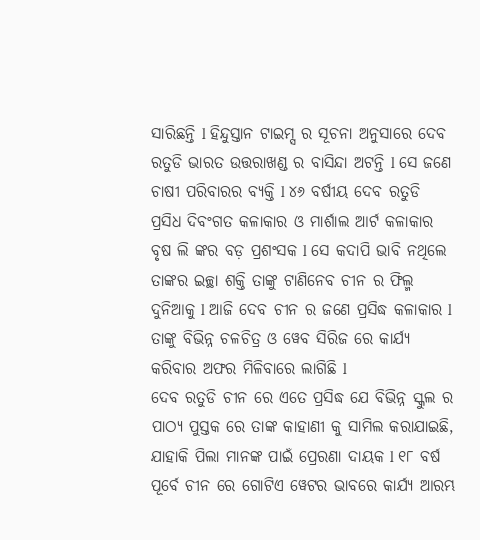ସାରିଛନ୍ତି l ହିନ୍ଦୁସ୍ତାନ ଟାଇମ୍ସ ର ସୂଚନା ଅନୁସାରେ ଦେବ ରତୁଡି ଭାରତ ଉତ୍ତରାଖଣ୍ଡ ର ବାସିନ୍ଦା ଅଟନ୍ତି l ସେ ଜଣେ ଚାଷୀ ପରିବାରର ବ୍ୟକ୍ତି l ୪୬ ବର୍ଷୀୟ ଦେବ ରତୁଡି ପ୍ରସିଧ ଦିବଂଗତ କଳାକାର ଓ ମାର୍ଶାଲ ଆର୍ଟ କଳାକାର ବୃଷ ଲି ଙ୍କର ବଡ଼ ପ୍ରଶଂସକ l ସେ କଦାପି ଭାବି ନଥିଲେ ତାଙ୍କର ଇଚ୍ଛା ଶକ୍ତି ତାଙ୍କୁ ଟାଣିନେବ ଚୀନ ର ଫିଲ୍ମ ଦୁନିଆକୁ l ଆଜି ଦେବ ଚୀନ ର ଜଣେ ପ୍ରସିଦ୍ଧ କଳାକାର l ତାଙ୍କୁ ବିଭିନ୍ନ ଚଳଚିତ୍ର ଓ ୱେବ ସିରିଜ ରେ କାର୍ଯ୍ୟ କରିବାର ଅଫର ମିଳିବାରେ ଲାଗିଛି l
ଦେବ ରତୁଡି ଚୀନ ରେ ଏତେ ପ୍ରସିଦ୍ଧ ଯେ ବିଭିନ୍ନ ସ୍କୁଲ ର ପାଠ୍ୟ ପୁସ୍ତକ ରେ ତାଙ୍କ କାହାଣୀ କୁ ସାମିଲ କରାଯାଇଛି, ଯାହାକି ପିଲା ମାନଙ୍କ ପାଇଁ ପ୍ରେରଣା ଦାୟକ l ୧୮ ବର୍ଷ ପୂର୍ବେ ଚୀନ ରେ ଗୋଟିଏ ୱେଟର ଭାବରେ କାର୍ଯ୍ୟ ଆରମ୍ଭ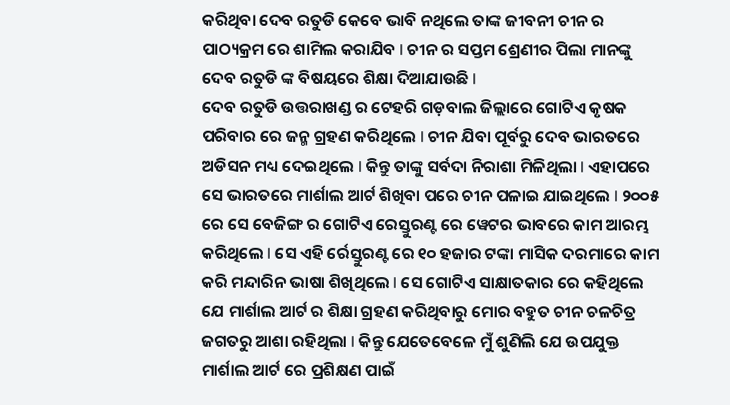କରିଥିବା ଦେବ ରତୁଡି କେବେ ଭାବି ନଥିଲେ ତାଙ୍କ ଜୀବନୀ ଚୀନ ର ପାଠ୍ୟକ୍ରମ ରେ ଶାମିଲ କରାଯିବ l ଚୀନ ର ସପ୍ତମ ଶ୍ରେଣୀର ପିଲା ମାନଙ୍କୁ ଦେବ ରତୁଡି ଙ୍କ ବିଷୟରେ ଶିକ୍ଷା ଦିଆଯାଉଛି l
ଦେବ ରତୁଡି ଉତ୍ତରାଖଣ୍ଡ ର ଟେହରି ଗଡ଼ବାଲ ଜିଲ୍ଲାରେ ଗୋଟିଏ କୃଷକ ପରିବାର ରେ ଜନ୍ମ ଗ୍ରହଣ କରିଥିଲେ l ଚୀନ ଯିବା ପୂର୍ବରୁ ଦେବ ଭାରତରେ ଅଡିସନ ମଧ୍ୟ ଦେଇଥିଲେ l କିନ୍ତୁ ତାଙ୍କୁ ସର୍ବଦା ନିରାଶା ମିଳିଥିଲା l ଏହାପରେ ସେ ଭାରତରେ ମାର୍ଶାଲ ଆର୍ଟ ଶିଖିବା ପରେ ଚୀନ ପଳାଇ ଯାଇଥିଲେ l ୨୦୦୫ ରେ ସେ ବେଜିଙ୍ଗ ର ଗୋଟିଏ ରେସ୍ତୁରଣ୍ଟ ରେ ୱେଟର ଭାବରେ କାମ ଆରମ୍ଭ କରିଥିଲେ l ସେ ଏହି ର୍ରେସ୍ତୁରଣ୍ଟ ରେ ୧୦ ହଜାର ଟଙ୍କା ମାସିକ ଦରମାରେ କାମ କରି ମନ୍ଦାରିନ ଭାଷା ଶିଖିଥିଲେ l ସେ ଗୋଟିଏ ସାକ୍ଷାତକାର ରେ କହିଥିଲେ ଯେ ମାର୍ଶାଲ ଆର୍ଟ ର ଶିକ୍ଷା ଗ୍ରହଣ କରିଥିବାରୁ ମୋର ବହୁତ ଚୀନ ଚଳଚିତ୍ର ଜଗତରୁ ଆଶା ରହିଥିଲା l କିନ୍ତୁ ଯେତେବେଳେ ମୁଁ ଶୁଣିଲି ଯେ ଉପଯୁକ୍ତ ମାର୍ଶାଲ ଆର୍ଟ ରେ ପ୍ରଶିକ୍ଷଣ ପାଇଁ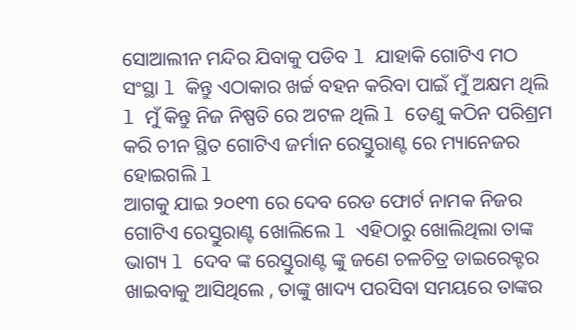ସୋଆଲୀନ ମନ୍ଦିର ଯିବାକୁ ପଡିବ l ଯାହାକି ଗୋଟିଏ ମଠ ସଂସ୍ଥା l କିନ୍ତୁ ଏଠାକାର ଖର୍ଚ୍ଚ ବହନ କରିବା ପାଇଁ ମୁଁ ଅକ୍ଷମ ଥିଲି l ମୁଁ କିନ୍ତୁ ନିଜ ନିଷ୍ପତି ରେ ଅଟଳ ଥିଲି l ତେଣୁ କଠିନ ପରିଶ୍ରମ କରି ଚୀନ ସ୍ଥିତ ଗୋଟିଏ ଜର୍ମାନ ରେସ୍ତୁରାଣ୍ଟ ରେ ମ୍ୟାନେଜର ହୋଇଗଲି l
ଆଗକୁ ଯାଇ ୨୦୧୩ ରେ ଦେବ ରେଡ ଫୋର୍ଟ ନାମକ ନିଜର ଗୋଟିଏ ରେସ୍ତୁରାଣ୍ଟ ଖୋଲିଲେ l ଏହିଠାରୁ ଖୋଲିଥିଲା ତାଙ୍କ ଭାଗ୍ୟ l ଦେବ ଙ୍କ ରେସ୍ତୁରାଣ୍ଟ ଙ୍କୁ ଜଣେ ଚଳଚିତ୍ର ଡାଇରେକ୍ଟର ଖାଇବାକୁ ଆସିଥିଲେ , ତାଙ୍କୁ ଖାଦ୍ୟ ପରସିବା ସମୟରେ ତାଙ୍କର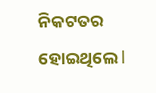ନିକଟତର ହୋଇଥିଲେ l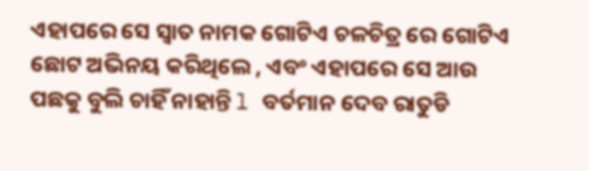ଏହାପରେ ସେ ସ୍ୱାତ ନାମକ ଗୋଟିଏ ଚଳଚିତ୍ର ରେ ଗୋଟିଏ ଛୋଟ ଅଭିନୟ କରିଥିଲେ , ଏବଂ ଏହାପରେ ସେ ଆଉ ପଛକୁ ବୁଲି ଚାହିଁ ନାହାନ୍ତି l ବର୍ତମାନ ଦେବ ରାତୁଡି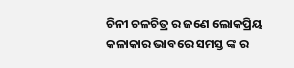ଚିନୀ ଚଳଚିତ୍ର ର ଜଣେ ଲୋକପ୍ରିୟ କଳାକାର ଭାବରେ ସମସ୍ତ ଙ୍କ ର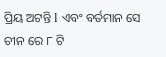ପ୍ରିୟ ଅଟନ୍ତି l ଏବଂ ବର୍ତମାନ ସେ ଚୀନ ରେ ୮ ଟି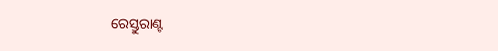ରେସ୍ତୁରାଣ୍ଟ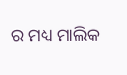ର ମଧ୍ୟ ମାଲିକ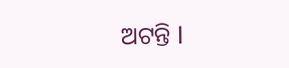ଅଟନ୍ତି l